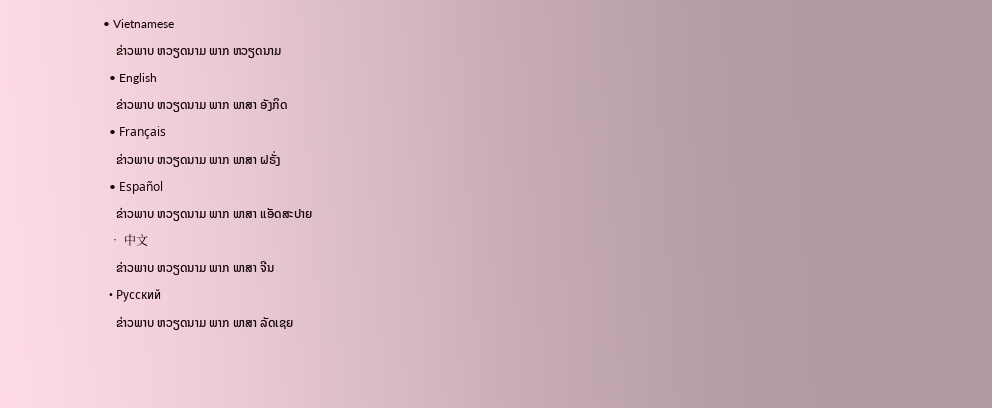• Vietnamese
    ຂ່າວພາບ ຫວຽດນາມ ພາກ ຫວຽດນາມ
  • English
    ຂ່າວພາບ ຫວຽດນາມ ພາກ ພາສາ ອັງກິດ
  • Français
    ຂ່າວພາບ ຫວຽດນາມ ພາກ ພາສາ ຝຣັ່ງ
  • Español
    ຂ່າວພາບ ຫວຽດນາມ ພາກ ພາສາ ແອັດສະປາຍ
  • 中文
    ຂ່າວພາບ ຫວຽດນາມ ພາກ ພາສາ ຈີນ
  • Русский
    ຂ່າວພາບ ຫວຽດນາມ ພາກ ພາສາ ລັດເຊຍ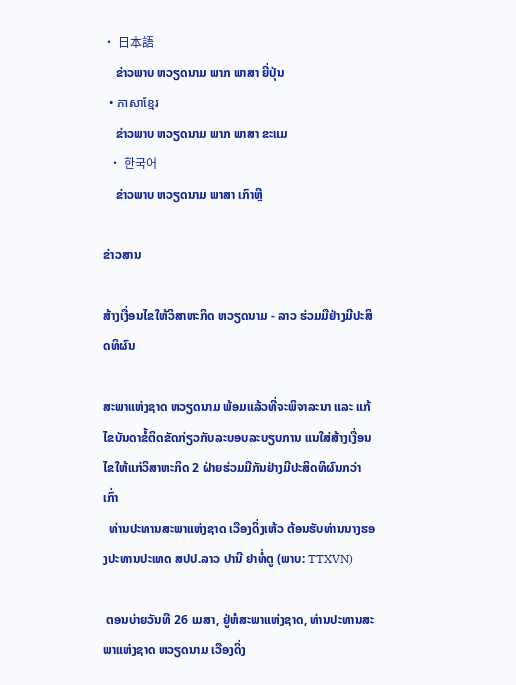• 日本語
    ຂ່າວພາບ ຫວຽດນາມ ພາກ ພາສາ ຍີ່ປຸ່ນ
  • ភាសាខ្មែរ
    ຂ່າວພາບ ຫວຽດນາມ ພາກ ພາສາ ຂະແມ
  • 한국어
    ຂ່າວພາບ ຫວຽດນາມ ພາສາ ເກົາຫຼີ

ຂ່າວສານ

ສ້າງເງື່ອນໄຂໃຫ້ວິສາຫະກິດ ຫວຽດນາມ - ລາວ ຮ່ວມມືຢ່າງມີປະສິດທິຜົນ

ສະພາແຫ່ງຊາດ ຫວຽດນາມ ພ້ອມແລ້ວທີ່ຈະພິຈາລະນາ ແລະ ແກ້ໄຂບັນດາຂໍ້ຕິດຂັດກ່ຽວກັບລະບອບລະບຽບການ ແນໃສ່ສ້າງເງື່ອນໄຂໃຫ້ແກ່ວິສາຫະກິດ 2 ຝ່າຍຮ່ວມມືກັນຢ່າງມີປະສິດທິຜົນກວ່າເກົ່າ
  ທ່ານປະທານສະພາແຫ່ງຊາດ ເວືອງດິ່ງເຫ້ວ ຕ້ອນຮັບທ່ານນາງຮອງປະທານປະເທດ ສປປ.ລາວ ປານີ ຢາທໍ່ຕູ (ພາບ: TTXVN)

 ຕອນບ່າຍວັນທີ 26 ເມສາ, ຢູ່ຫໍສະພາແຫ່ງຊາດ, ທ່ານປະທານສະພາແຫ່ງຊາດ ຫວຽດນາມ ເວືອງດິ່ງ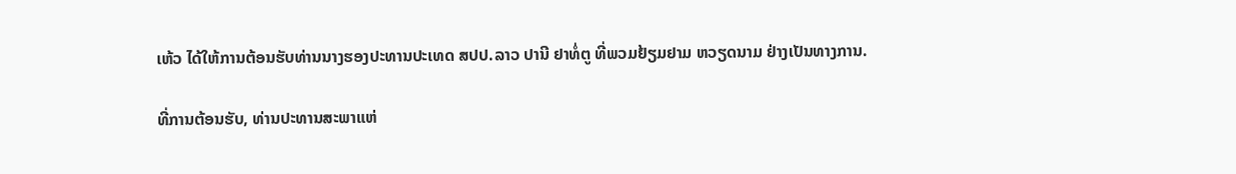ເຫ້ວ ໄດ້ໃຫ້ການຕ້ອນຮັບທ່ານນາງຮອງປະທານປະເທດ ສປປ.ລາວ ປານີ ຢາທໍ່ຕູ ທີ່ພວມຢ້ຽມຢາມ ຫວຽດນາມ ຢ່າງເປັນທາງການ.

ທີ່ການຕ້ອນຮັບ, ທ່ານປະທານສະພາແຫ່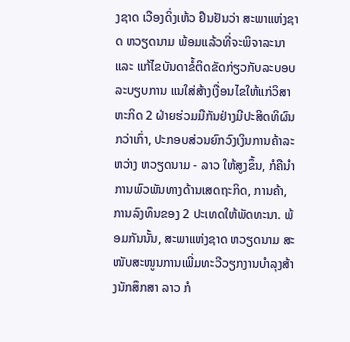ງຊາດ ເວືອງດິ່ງເຫ້ວ ຢືນຢັນວ່າ ສະພາແຫ່ງຊາດ ຫວຽດນາມ ພ້ອມແລ້ວທີ່ຈະພິຈາລະນາ ແລະ ແກ້ໄຂບັນດາຂໍ້ຕິດຂັດກ່ຽວກັບລະບອບລະບຽບການ ແນໃສ່ສ້າງເງື່ອນໄຂໃຫ້ແກ່ວິສາຫະກິດ 2 ຝ່າຍຮ່ວມມືກັນຢ່າງມີປະສິດທິຜົນກວ່າເກົ່າ, ປະກອບສ່ວນຍົກວົງເງິນການຄ້າລະຫວ່າງ ຫວຽດນາມ - ລາວ ໃຫ້ສູງຂຶ້ນ, ກໍຄືນຳການພົວພັນທາງດ້ານເສດຖະກິດ, ການຄ້າ, ການລົງທຶນຂອງ 2 ປະເທດໃຫ້ພັດທະນາ. ພ້ອມກັນນັ້ນ, ສະພາແຫ່ງຊາດ ຫວຽດນາມ ສະໜັບສະໜູນການເພີ່ມທະວີວຽກງານບຳລຸງສ້າງນັກສຶກສາ ລາວ ກໍ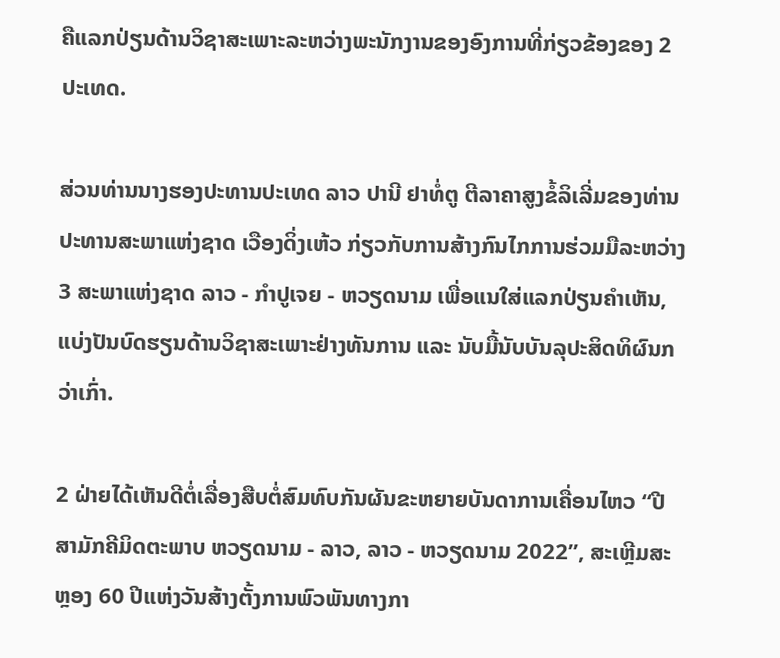ຄືແລກປ່ຽນດ້ານວິຊາສະເພາະລະຫວ່າງພະນັກງານຂອງອົງການທີ່ກ່ຽວຂ້ອງຂອງ 2 ປະເທດ.

ສ່ວນທ່ານນາງຮອງປະທານປະເທດ ລາວ ປານີ ຢາທໍ່ຕູ ຕີລາຄາສູງຂໍ້ລິເລີ່ມຂອງທ່ານປະທານສະພາແຫ່ງຊາດ ເວືອງດິ່ງເຫ້ວ ກ່ຽວກັບການສ້າງກົນໄກການຮ່ວມມືລະຫວ່າງ 3 ສະພາແຫ່ງຊາດ ລາວ - ກຳປູເຈຍ - ຫວຽດນາມ ເພື່ອແນໃສ່ແລກປ່ຽນຄຳເຫັນ, ແບ່ງປັນບົດຮຽນດ້ານວິຊາສະເພາະຢ່າງທັນການ ແລະ ນັບມື້ນັບບັນລຸປະສິດທິຜົນກວ່າເກົ່າ.

2 ຝ່າຍໄດ້ເຫັນດີຕໍ່ເລື່ອງສືບຕໍ່ສົມທົບກັນຜັນຂະຫຍາຍບັນດາການເຄື່ອນໄຫວ “ປີສາມັກຄີມິດຕະພາບ ຫວຽດນາມ - ລາວ, ລາວ - ຫວຽດນາມ 2022”, ສະເຫຼີມສະຫຼອງ 60 ປີແຫ່ງວັນສ້າງຕັ້ງການພົວພັນທາງກາ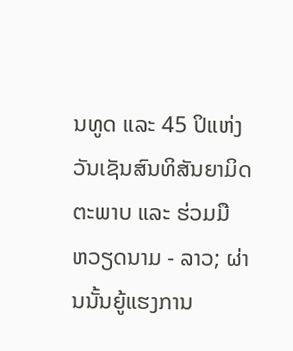ນທູດ ແລະ 45 ປິແຫ່ງວັນເຊັນສົນທິສັນຍາມິດຕະພາບ ແລະ ຮ່ວມມື ຫວຽດນາມ - ລາວ; ຜ່ານນັ້ນຍູ້ແຮງການ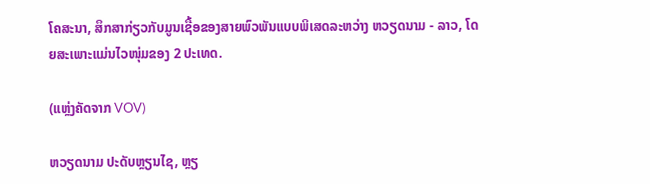ໂຄສະນາ, ສຶກສາກ່ຽວກັບມູນເຊື້ອຂອງສາຍພົວພັນແບບພິເສດລະຫວ່າງ ຫວຽດນາມ - ລາວ, ໂດຍສະເພາະແມ່ນໄວໜຸ່ມຂອງ 2 ປະເທດ.

(ແຫຼ່ງຄັດຈາກ VOV)

ຫວຽດນາມ ປະດັບຫຼຽນໄຊ, ຫຼຽ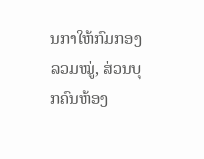ນກາໃຫ້ກົມກອງລວມໝູ່, ສ່ວນບຸກຄົນຫ້ອງ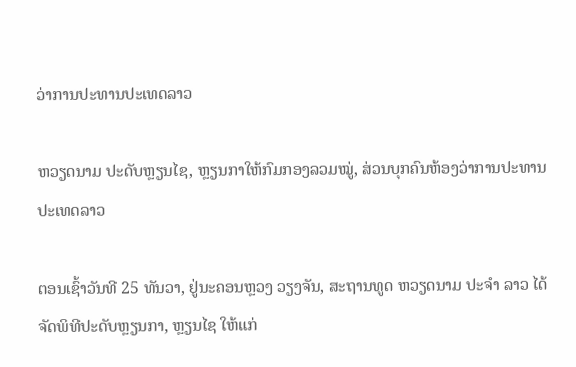ວ່າການປະທານປະເທດລາວ

ຫວຽດນາມ ປະດັບຫຼຽນໄຊ, ຫຼຽນກາໃຫ້ກົມກອງລວມໝູ່, ສ່ວນບຸກຄົນຫ້ອງວ່າການປະທານປະເທດລາວ

ຕອນເຊົ້າວັນທີ 25 ທັນວາ, ຢູ່ນະຄອນຫຼວງ ວຽງຈັນ, ສະຖານທູດ ຫວຽດນາມ ປະຈຳ ລາວ ໄດ້ຈັດພິທີປະດັບຫຼຽນກາ, ຫຼຽນໄຊ ໃຫ້ແກ່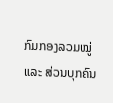ກົມກອງລວມໝູ່ ແລະ ສ່ວນບຸກຄົນ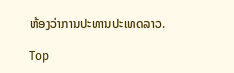ຫ້ອງວ່າການປະທານປະເທດລາວ.

Top